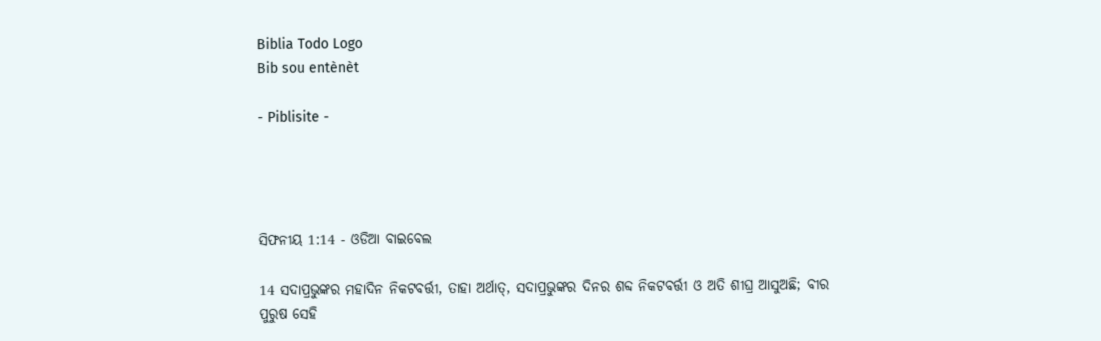Biblia Todo Logo
Bib sou entènèt

- Piblisite -




ସିଫନୀୟ 1:14 - ଓଡିଆ ବାଇବେଲ

14 ସଦାପ୍ରଭୁଙ୍କର ମହାଦିନ ନିକଟବର୍ତ୍ତୀ, ତାହା ଅର୍ଥାତ୍‍, ସଦାପ୍ରଭୁଙ୍କର ଦିନର ଶବ୍ଦ ନିକଟବର୍ତ୍ତୀ ଓ ଅତି ଶୀଘ୍ର ଆସୁଅଛି; ବୀର ପୁରୁଷ ସେହି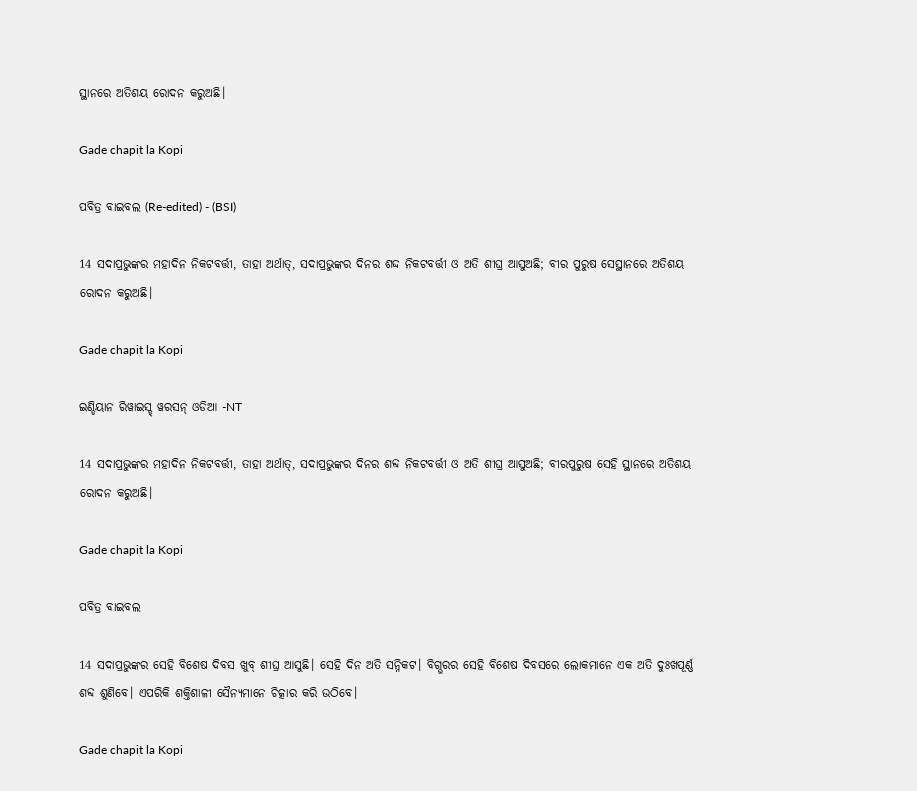ସ୍ଥାନରେ ଅତିଶୟ ରୋଦନ କରୁଅଛି।

Gade chapit la Kopi

ପବିତ୍ର ବାଇବଲ (Re-edited) - (BSI)

14 ସଦାପ୍ରଭୁଙ୍କର ମହାଦିନ ନିକଟବର୍ତ୍ତୀ, ତାହା ଅର୍ଥାତ୍, ସଦାପ୍ରଭୁଙ୍କର ଦିନର ଶଦ୍ଦ ନିକଟବର୍ତ୍ତୀ ଓ ଅତି ଶୀଘ୍ର ଆସୁଅଛି; ବୀର ପୁରୁଷ ସେସ୍ଥାନରେ ଅତିଶୟ ରୋଦନ କରୁଅଛି।

Gade chapit la Kopi

ଇଣ୍ଡିୟାନ ରିୱାଇସ୍ଡ୍ ୱରସନ୍ ଓଡିଆ -NT

14 ସଦାପ୍ରଭୁଙ୍କର ମହାଦିନ ନିକଟବର୍ତ୍ତୀ, ତାହା ଅର୍ଥାତ୍‍, ସଦାପ୍ରଭୁଙ୍କର ଦିନର ଶବ୍ଦ ନିକଟବର୍ତ୍ତୀ ଓ ଅତି ଶୀଘ୍ର ଆସୁଅଛି; ବୀରପୁରୁଷ ସେହି ସ୍ଥାନରେ ଅତିଶୟ ରୋଦନ କରୁଅଛି।

Gade chapit la Kopi

ପବିତ୍ର ବାଇବଲ

14 ସଦାପ୍ରଭୁଙ୍କର ସେହି ବିଶେଷ ଦିବସ ଖୁବ୍ ଶୀଘ୍ର ଆସୁଛି। ସେହି ଦିନ ଅତି ସନ୍ନିକଟ। ବିଗ୍ଭରର ସେହି ବିଶେଷ ଦିବସରେ ଲୋକମାନେ ଏକ ଅତି ଦୁଃଖପୂର୍ଣ୍ଣ ଶବ୍ଦ ଶୁଣିବେ। ଏପରିକି ଶକ୍ତିଶାଳୀ ସୈନ୍ୟମାନେ ଚିତ୍କାର କରି ଉଠିବେ।

Gade chapit la Kopi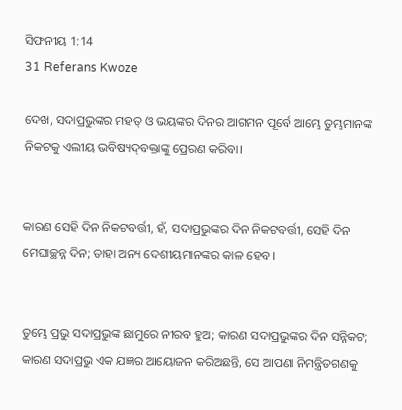ସିଫନୀୟ 1:14
31 Referans Kwoze

ଦେଖ, ସଦାପ୍ରଭୁଙ୍କର ମହତ୍ ଓ ଭୟଙ୍କର ଦିନର ଆଗମନ ପୂର୍ବେ ଆମ୍ଭେ ତୁମ୍ଭମାନଙ୍କ ନିକଟକୁ ଏଲୀୟ ଭବିଷ୍ୟଦ୍‍ବକ୍ତାଙ୍କୁ ପ୍ରେରଣ କରିବା।


କାରଣ ସେହି ଦିନ ନିକଟବର୍ତ୍ତୀ, ହଁ, ସଦାପ୍ରଭୁଙ୍କର ଦିନ ନିକଟବର୍ତ୍ତୀ, ସେହି ଦିନ ମେଘାଚ୍ଛନ୍ନ ଦିନ; ତାହା ଅନ୍ୟ ଦେଶୀୟମାନଙ୍କର କାଳ ହେବ।


ତୁମ୍ଭେ ପ୍ରଭୁ ସଦାପ୍ରଭୁଙ୍କ ଛାମୁରେ ନୀରବ ହୁଅ; କାରଣ ସଦାପ୍ରଭୁଙ୍କର ଦିନ ସନ୍ନିକଟ; କାରଣ ସଦାପ୍ରଭୁ ଏକ ଯଜ୍ଞର ଆୟୋଜନ କରିଅଛନ୍ତି, ସେ ଆପଣା ନିମନ୍ତ୍ରିତଗଣକୁ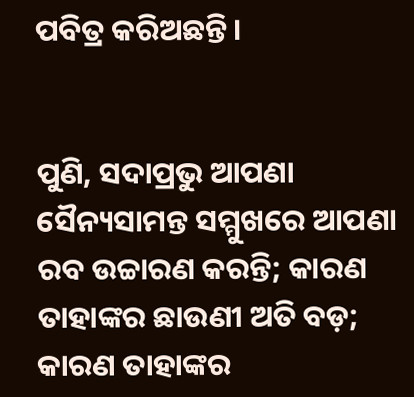ପବିତ୍ର କରିଅଛନ୍ତି।


ପୁଣି, ସଦାପ୍ରଭୁ ଆପଣା ସୈନ୍ୟସାମନ୍ତ ସମ୍ମୁଖରେ ଆପଣା ରବ ଉଚ୍ଚାରଣ କରନ୍ତି; କାରଣ ତାହାଙ୍କର ଛାଉଣୀ ଅତି ବଡ଼; କାରଣ ତାହାଙ୍କର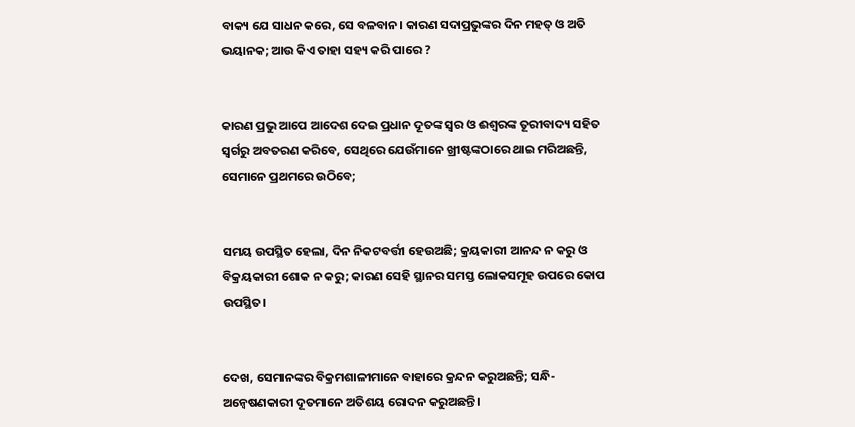ବାକ୍ୟ ଯେ ସାଧନ କରେ, ସେ ବଳବାନ। କାରଣ ସଦାପ୍ରଭୁଙ୍କର ଦିନ ମହତ୍‍ ଓ ଅତି ଭୟାନକ; ଆଉ କିଏ ତାହା ସହ୍ୟ କରି ପାରେ ?


କାରଣ ପ୍ରଭୁ ଆପେ ଆଦେଶ ଦେଇ ପ୍ରଧାନ ଦୂତଙ୍କ ସ୍ୱର ଓ ଈଶ୍ୱରଙ୍କ ତୂରୀବାଦ୍ୟ ସହିତ ସ୍ୱର୍ଗରୁ ଅବତରଣ କରିବେ, ସେଥିରେ ଯେଉଁମାନେ ଖ୍ରୀଷ୍ଟଙ୍କଠାରେ ଥାଇ ମରିଅଛନ୍ତି, ସେମାନେ ପ୍ରଥମରେ ଉଠିବେ;


ସମୟ ଉପସ୍ଥିତ ହେଲା, ଦିନ ନିକଟବର୍ତ୍ତୀ ହେଉଅଛି; କ୍ରୟକାରୀ ଆନନ୍ଦ ନ କରୁ ଓ ବିକ୍ରୟକାରୀ ଶୋକ ନ କରୁ; କାରଣ ସେହି ସ୍ଥାନର ସମସ୍ତ ଲୋକସମୂହ ଉପରେ କୋପ ଉପସ୍ଥିତ।


ଦେଖ, ସେମାନଙ୍କର ବିକ୍ରମଶାଳୀମାନେ ବାହାରେ କ୍ରନ୍ଦନ କରୁଅଛନ୍ତି; ସନ୍ଧି-ଅନ୍ୱେଷଣକାରୀ ଦୂତମାନେ ଅତିଶୟ ରୋଦନ କରୁଅଛନ୍ତି।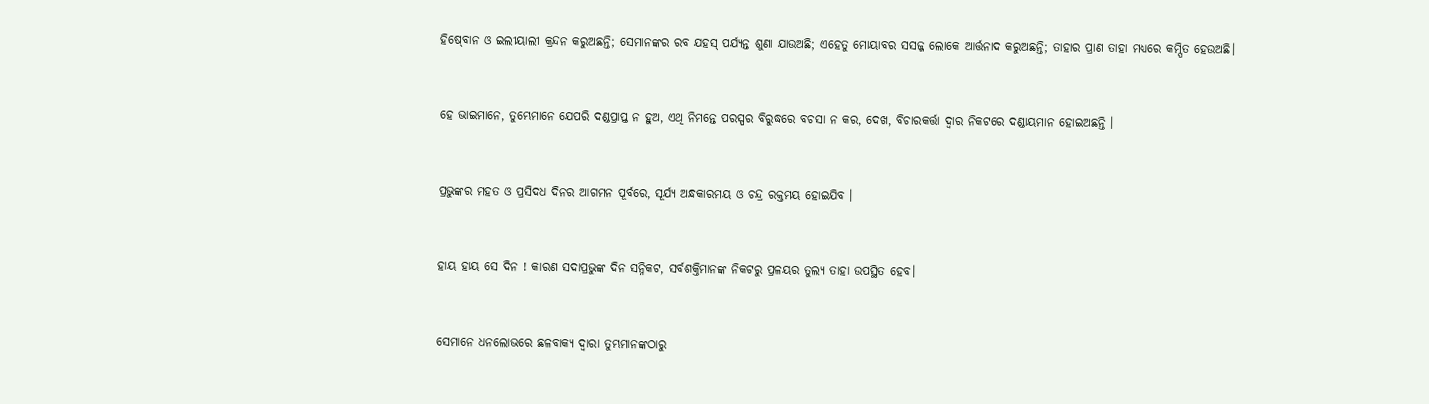ହିଷ୍‍ବୋନ ଓ ଇଲୀୟାଲୀ କ୍ରନ୍ଦନ କରୁଅଛନ୍ତି; ସେମାନଙ୍କର ରବ ଯହସ୍‍ ପର୍ଯ୍ୟନ୍ତ ଶୁଣା ଯାଉଅଛି; ଏହେତୁ ମୋୟାବର ସସଜ୍ଜ ଲୋକେ ଆର୍ତ୍ତନାଦ କରୁଅଛନ୍ତି; ତାହାର ପ୍ରାଣ ତାହା ମଧ୍ୟରେ କମ୍ପିତ ହେଉଅଛି।


ହେ ଭାଇମାନେ, ତୁମ୍ଭେମାନେ ଯେପରି ଦଣ୍ଡପ୍ରାପ୍ତ ନ ହୁଅ, ଏଥି ନିମନ୍ତେ ପରସ୍ପର ବିରୁଦ୍ଧରେ ବଚସା ନ କର, ଦେଖ, ବିଚାରକର୍ତ୍ତା ଦ୍ୱାର ନିକଟରେ ଦଣ୍ଡାୟମାନ ହୋଇଅଛନ୍ତି ।


ପ୍ରଭୁଙ୍କର ମହତ ଓ ପ୍ରସିଦଧ ଦିନର ଆଗମନ ପୂର୍ବରେ, ସୂର୍ଯ୍ୟ ଅନ୍ଧକାରମୟ ଓ ଚନ୍ଦ୍ର ରକ୍ତମୟ ହୋଇଯିବ ।


ହାୟ ହାୟ ସେ ଦିନ ! କାରଣ ସଦାପ୍ରଭୁଙ୍କ ଦିନ ସନ୍ନିକଟ, ସର୍ବଶକ୍ତିମାନଙ୍କ ନିକଟରୁ ପ୍ରଳୟର ତୁଲ୍ୟ ତାହା ଉପସ୍ଥିତ ହେବ।


ସେମାନେ ଧନଲୋଭରେ ଛଳବାକ୍ୟ ଦ୍ୱାରା ତୁମ୍ଭମାନଙ୍କଠାରୁ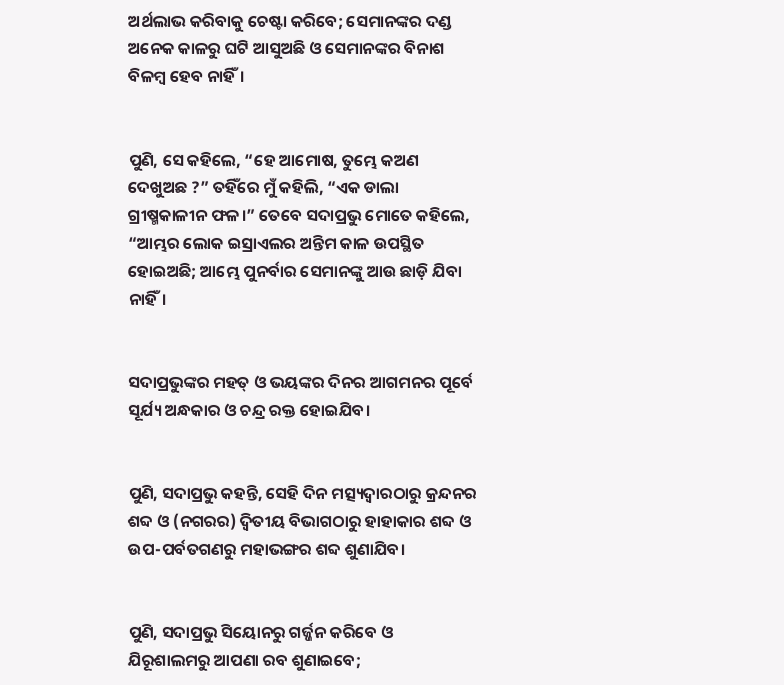ଅର୍ଥଲାଭ କରିବାକୁ ଚେଷ୍ଟା କରିବେ; ସେମାନଙ୍କର ଦଣ୍ଡ ଅନେକ କାଳରୁ ଘଟି ଆସୁଅଛି ଓ ସେମାନଙ୍କର ବିନାଶ ବିଳମ୍ବ ହେବ ନାହିଁ।


ପୁଣି, ସେ କହିଲେ, “ହେ ଆମୋଷ, ତୁମ୍ଭେ କଅଣ ଦେଖୁଅଛ ?” ତହିଁରେ ମୁଁ କହିଲି, “ଏକ ଡାଲା ଗ୍ରୀଷ୍ମକାଳୀନ ଫଳ।” ତେବେ ସଦାପ୍ରଭୁ ମୋତେ କହିଲେ, “ଆମ୍ଭର ଲୋକ ଇସ୍ରାଏଲର ଅନ୍ତିମ କାଳ ଉପସ୍ଥିତ ହୋଇଅଛି; ଆମ୍ଭେ ପୁନର୍ବାର ସେମାନଙ୍କୁ ଆଉ ଛାଡ଼ି ଯିବା ନାହିଁ।


ସଦାପ୍ରଭୁଙ୍କର ମହତ୍ ଓ ଭୟଙ୍କର ଦିନର ଆଗମନର ପୂର୍ବେ ସୂର୍ଯ୍ୟ ଅନ୍ଧକାର ଓ ଚନ୍ଦ୍ର ରକ୍ତ ହୋଇଯିବ।


ପୁଣି, ସଦାପ୍ରଭୁ କହନ୍ତି, ସେହି ଦିନ ମତ୍ସ୍ୟଦ୍ୱାରଠାରୁ କ୍ରନ୍ଦନର ଶବ୍ଦ ଓ (ନଗରର) ଦ୍ୱିତୀୟ ବିଭାଗଠାରୁ ହାହାକାର ଶବ୍ଦ ଓ ଉପ-ପର୍ବତଗଣରୁ ମହାଭଙ୍ଗର ଶବ୍ଦ ଶୁଣାଯିବ।


ପୁଣି, ସଦାପ୍ରଭୁ ସିୟୋନରୁ ଗର୍ଜ୍ଜନ କରିବେ ଓ ଯିରୂଶାଲମରୁ ଆପଣା ରବ ଶୁଣାଇବେ;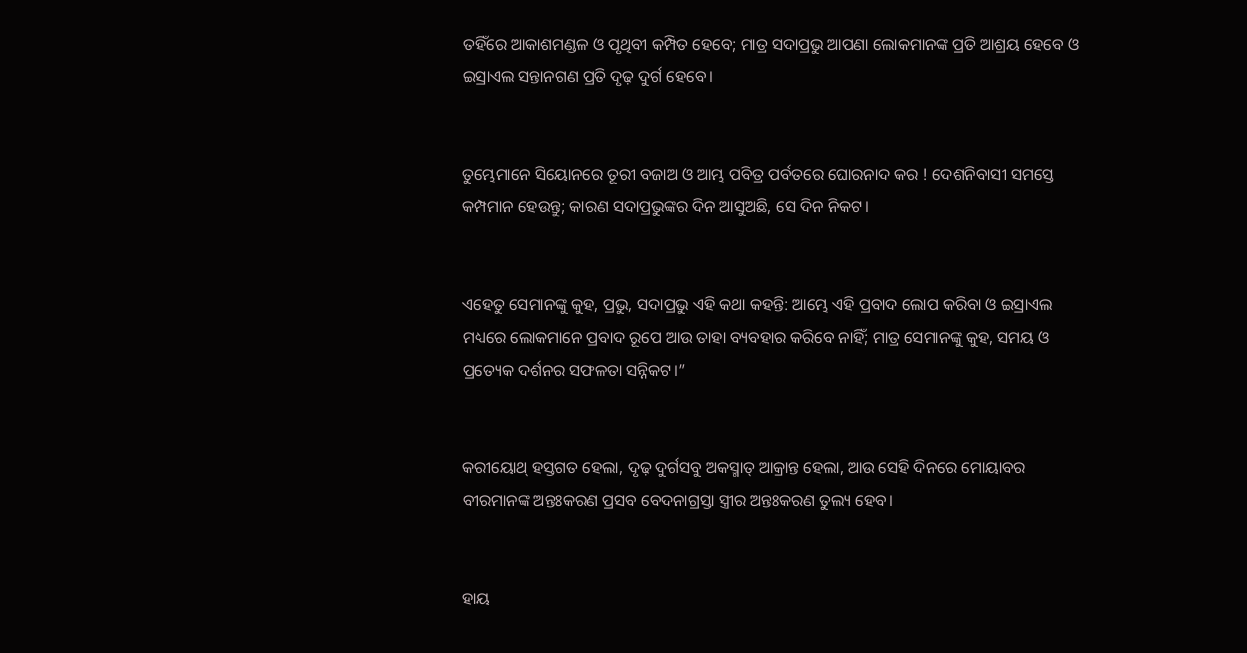ତହିଁରେ ଆକାଶମଣ୍ଡଳ ଓ ପୃଥିବୀ କମ୍ପିତ ହେବେ; ମାତ୍ର ସଦାପ୍ରଭୁ ଆପଣା ଲୋକମାନଙ୍କ ପ୍ରତି ଆଶ୍ରୟ ହେବେ ଓ ଇସ୍ରାଏଲ ସନ୍ତାନଗଣ ପ୍ରତି ଦୃଢ଼ ଦୁର୍ଗ ହେବେ।


ତୁମ୍ଭେମାନେ ସିୟୋନରେ ତୂରୀ ବଜାଅ ଓ ଆମ୍ଭ ପବିତ୍ର ପର୍ବତରେ ଘୋରନାଦ କର ! ଦେଶନିବାସୀ ସମସ୍ତେ କମ୍ପମାନ ହେଉନ୍ତୁ; କାରଣ ସଦାପ୍ରଭୁଙ୍କର ଦିନ ଆସୁଅଛି, ସେ ଦିନ ନିକଟ।


ଏହେତୁ ସେମାନଙ୍କୁ କୁହ, ପ୍ରଭୁ, ସଦାପ୍ରଭୁ ଏହି କଥା କହନ୍ତି: ଆମ୍ଭେ ଏହି ପ୍ରବାଦ ଲୋପ କରିବା ଓ ଇସ୍ରାଏଲ ମଧ୍ୟରେ ଲୋକମାନେ ପ୍ରବାଦ ରୂପେ ଆଉ ତାହା ବ୍ୟବହାର କରିବେ ନାହିଁ; ମାତ୍ର ସେମାନଙ୍କୁ କୁହ, ସମୟ ଓ ପ୍ରତ୍ୟେକ ଦର୍ଶନର ସଫଳତା ସନ୍ନିକଟ।”


କରୀୟୋଥ୍‍ ହସ୍ତଗତ ହେଲା, ଦୃଢ଼ ଦୁର୍ଗସବୁ ଅକସ୍ମାତ୍‍ ଆକ୍ରାନ୍ତ ହେଲା, ଆଉ ସେହି ଦିନରେ ମୋୟାବର ବୀରମାନଙ୍କ ଅନ୍ତଃକରଣ ପ୍ରସବ ବେଦନାଗ୍ରସ୍ତା ସ୍ତ୍ରୀର ଅନ୍ତଃକରଣ ତୁଲ୍ୟ ହେବ।


ହାୟ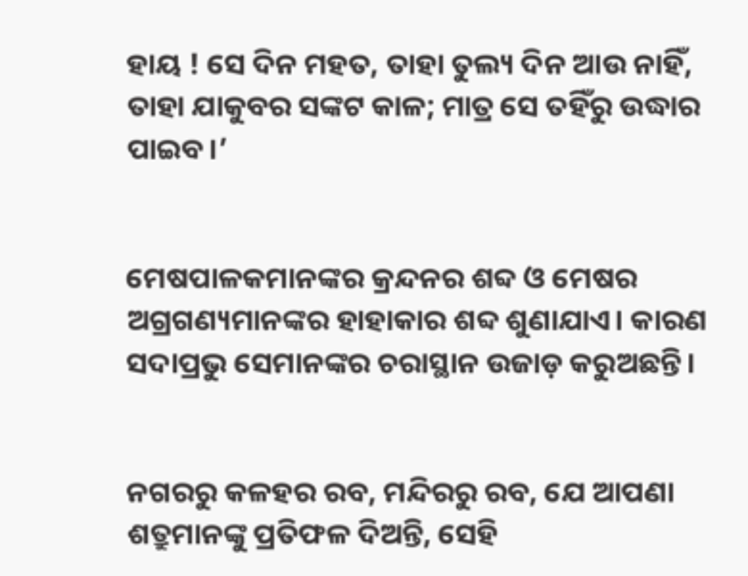ହାୟ ! ସେ ଦିନ ମହତ, ତାହା ତୁଲ୍ୟ ଦିନ ଆଉ ନାହିଁ, ତାହା ଯାକୁବର ସଙ୍କଟ କାଳ; ମାତ୍ର ସେ ତହିଁରୁ ଉଦ୍ଧାର ପାଇବ।’


ମେଷପାଳକମାନଙ୍କର କ୍ରନ୍ଦନର ଶବ୍ଦ ଓ ମେଷର ଅଗ୍ରଗଣ୍ୟମାନଙ୍କର ହାହାକାର ଶବ୍ଦ ଶୁଣାଯାଏ। କାରଣ ସଦାପ୍ରଭୁ ସେମାନଙ୍କର ଚରାସ୍ଥାନ ଉଜାଡ଼ କରୁଅଛନ୍ତି।


ନଗରରୁ କଳହର ରବ, ମନ୍ଦିରରୁ ରବ, ଯେ ଆପଣା ଶତ୍ରୁମାନଙ୍କୁ ପ୍ରତିଫଳ ଦିଅନ୍ତି, ସେହି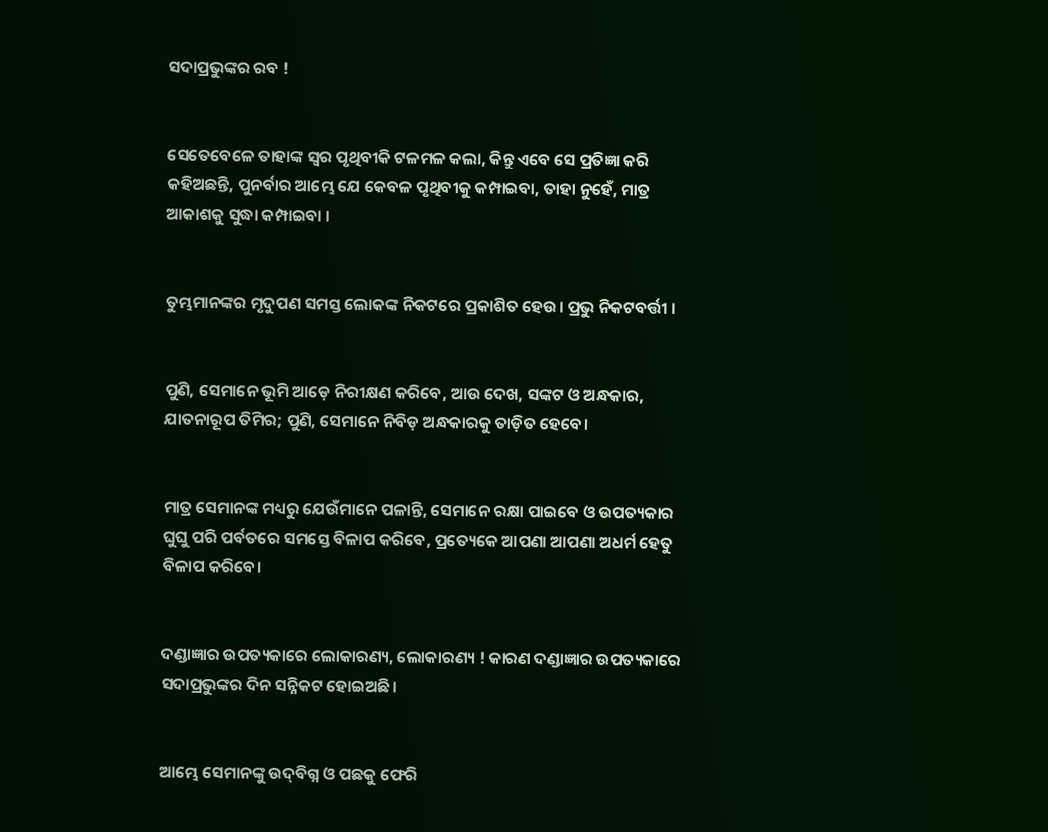ସଦାପ୍ରଭୁଙ୍କର ରବ !


ସେତେବେଳେ ତାହାଙ୍କ ସ୍ୱର ପୃଥିବୀକି ଟଳମଳ କଲା, କିନ୍ତୁ ଏବେ ସେ ପ୍ରତିଜ୍ଞା କରି କହିଅଛନ୍ତି, ପୁନର୍ବାର ଆମ୍ଭେ ଯେ କେବଳ ପୃଥିବୀକୁ କମ୍ପାଇବା, ତାହା ନୁହେଁ, ମାତ୍ର ଆକାଶକୁ ସୁଦ୍ଧା କମ୍ପାଇବା ।


ତୁମ୍ଭମାନଙ୍କର ମୃଦୁପଣ ସମସ୍ତ ଲୋକଙ୍କ ନିକଟରେ ପ୍ରକାଶିତ ହେଉ। ପ୍ରଭୁ ନିକଟବର୍ତ୍ତୀ ।


ପୁଣି, ସେମାନେ ଭୂମି ଆଡ଼େ ନିରୀକ୍ଷଣ କରିବେ, ଆଉ ଦେଖ, ସଙ୍କଟ ଓ ଅନ୍ଧକାର, ଯାତନାରୂପ ତିମିର; ପୁଣି, ସେମାନେ ନିବିଡ଼ ଅନ୍ଧକାରକୁ ତାଡ଼ିତ ହେବେ।


ମାତ୍ର ସେମାନଙ୍କ ମଧ୍ୟରୁ ଯେଉଁମାନେ ପଳାନ୍ତି, ସେମାନେ ରକ୍ଷା ପାଇବେ ଓ ଉପତ୍ୟକାର ଘୁଘୁ ପରି ପର୍ବତରେ ସମସ୍ତେ ବିଳାପ କରିବେ, ପ୍ରତ୍ୟେକେ ଆପଣା ଆପଣା ଅଧର୍ମ ହେତୁ ବିଳାପ କରିବେ।


ଦଣ୍ଡାଜ୍ଞାର ଉପତ୍ୟକାରେ ଲୋକାରଣ୍ୟ, ଲୋକାରଣ୍ୟ ! କାରଣ ଦଣ୍ଡାଜ୍ଞାର ଉପତ୍ୟକାରେ ସଦାପ୍ରଭୁଙ୍କର ଦିନ ସନ୍ନିକଟ ହୋଇଅଛି।


ଆମ୍ଭେ ସେମାନଙ୍କୁ ଉଦ୍‍ବିଗ୍ନ ଓ ପଛକୁ ଫେରି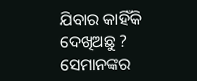ଯିବାର କାହିଁକି ଦେଖିଅଛୁ ? ସେମାନଙ୍କର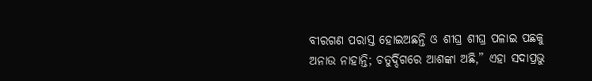ବୀରଗଣ ପରାସ୍ତ ହୋଇଅଛନ୍ତି ଓ ଶୀଘ୍ର ଶୀଘ୍ର ପଳାଇ ପଛକୁ ଅନାଉ ନାହାନ୍ତି; ଚତୁର୍ଦ୍ଦିଗରେ ଆଶଙ୍କା ଅଛି,” ଏହା ସଦାପ୍ରଭୁ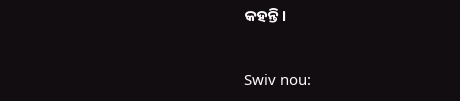କହନ୍ତି।


Swiv nou: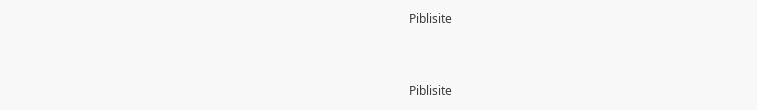Piblisite


Piblisite